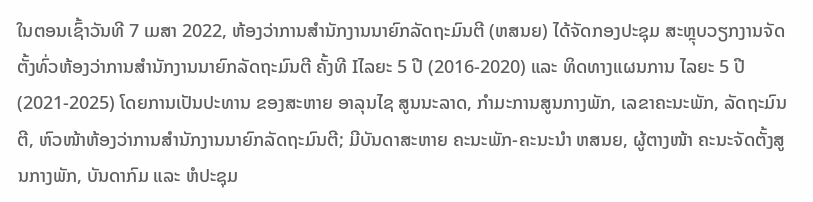ໃນຕອນເຊົ້າວັນທີ 7 ເມສາ 2022, ຫ້ອງວ່າການສຳນັກງານນາຍົກລັດຖະມົນຕີ (ຫສນຍ) ໄດ້ຈັດກອງປະຊຸມ ສະຫຼຸບວຽກງານຈັດຕັ້ງທົ່ວຫ້ອງວ່າການສຳນັກງານນາຍົກລັດຖະມົນຕີ ຄັ້ງທີ Iໄລຍະ 5 ປີ (2016-2020) ແລະ ທິດທາງແຜນການ ໄລຍະ 5 ປີ (2021-2025) ໂດຍການເປັນປະທານ ຂອງສະຫາຍ ອາລຸນໄຊ ສູນນະລາດ, ກຳມະການສູນກາງພັກ, ເລຂາຄະນະພັກ, ລັດຖະມົນຕີ, ຫົວໜ້າຫ້ອງວ່າການສຳນັກງານນາຍົກລັດຖະມົນຕີ; ມີບັນດາສະຫາຍ ຄະນະພັກ-ຄະນະນຳ ຫສນຍ, ຜູ້ຕາງໜ້າ ຄະນະຈັດຕັ້ງສູນກາງພັກ, ບັນດາກົມ ແລະ ຫໍປະຊຸມ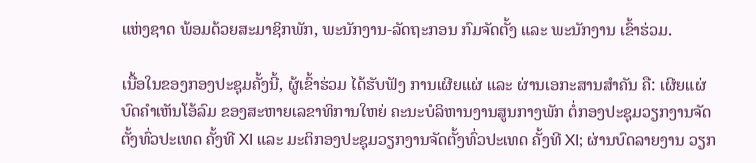ແຫ່ງຊາດ ພ້ອມດ້ວຍສະມາຊິກພັກ, ພະນັກງານ-ລັດຖະກອນ ກົມຈັດຕັ້ງ ແລະ ພະນັກງານ ເຂົ້າຮ່ວມ.

ເນື້ອໃນຂອງກອງປະຊຸມຄັ້ງນີ້, ຜູ້ເຂົ້າຮ່ວມ ໄດ້ຮັບຟັງ ການເຜີຍແຜ່ ແລະ ຜ່ານເອກະສານສຳຄັນ ຄື: ເຜີຍແຜ່ບົດຄຳເຫັນໂອ້ລົມ ຂອງສະຫາຍເລຂາທິການໃຫຍ່ ຄະນະບໍລິຫານງານສູນກາງພັກ ຕໍ່ກອງປະຊຸມວຽກງານຈັດຕັ້ງທົ່ວປະເທດ ຄັ້ງທີ XI ແລະ ມະຕິກອງປະຊຸມວຽກງານຈັດຕັ້ງທົ່ວປະເທດ ຄັ້ງທີ XI; ຜ່ານບົດລາຍງານ ວຽກ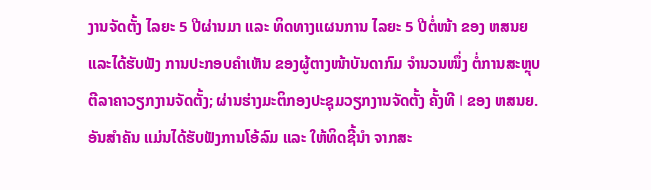ງານຈັດຕັ້ງ ໄລຍະ 5 ປີຜ່ານມາ ແລະ ທິດທາງແຜນການ ໄລຍະ 5 ປີຕໍ່ໜ້າ ຂອງ ຫສນຍ ແລະໄດ້ຮັບຟັງ ການປະກອບຄຳເຫັນ ຂອງຜູ້ຕາງໜ້າບັນດາກົມ ຈຳນວນໜຶ່ງ ຕໍ່ການສະຫຼຸບຕີລາຄາວຽກງານຈັດຕັ້ງ; ຜ່ານຮ່າງມະຕິກອງປະຊຸມວຽກງານຈັດຕັ້ງ ຄັ້ງທີ I ຂອງ ຫສນຍ. ອັນສໍາຄັນ ແມ່ນໄດ້ຮັບຟັງການໂອ້ລົມ ແລະ ໃຫ້ທິດຊີ້ນໍາ ຈາກສະ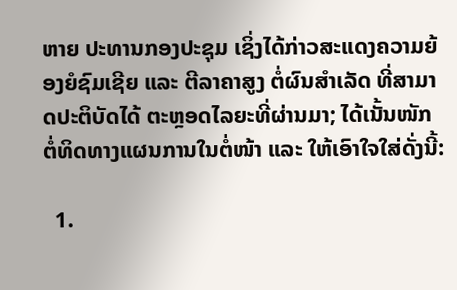ຫາຍ ປະທານກອງປະຊຸມ ເຊິ່ງໄດ້ກ່າວສະແດງຄວາມຍ້ອງຍໍຊົມເຊີຍ ແລະ ຕີລາຄາສູງ ຕໍ່ຜົນສຳເລັດ ທີ່ສາມາດປະຕິບັດໄດ້ ຕະຫຼອດໄລຍະທີ່ຜ່ານມາ; ໄດ້ເນັ້ນໜັກ ຕໍ່ທິດທາງແຜນການໃນຕໍ່ໜ້າ ແລະ ໃຫ້ເອົາໃຈໃສ່ດັ່ງນີ້:

  1.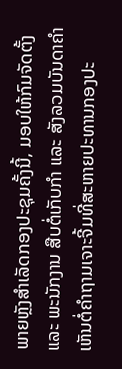ພາຍຫຼັງສຳເລັດກອງປະຊຸມຄັ້ງນີ້, ມອບໃຫ້ກົມຈັດຕັ້ງແລະ ພະນັກງານ ສືບຕໍ່ເກັບກຳ ແລະ ສັງລວມບັນດາຄຳເຫັນຕໍ່ຄຳຖາມເຈາະຈີ້ມທີ່ສະຫາຍປະທານກອງປະ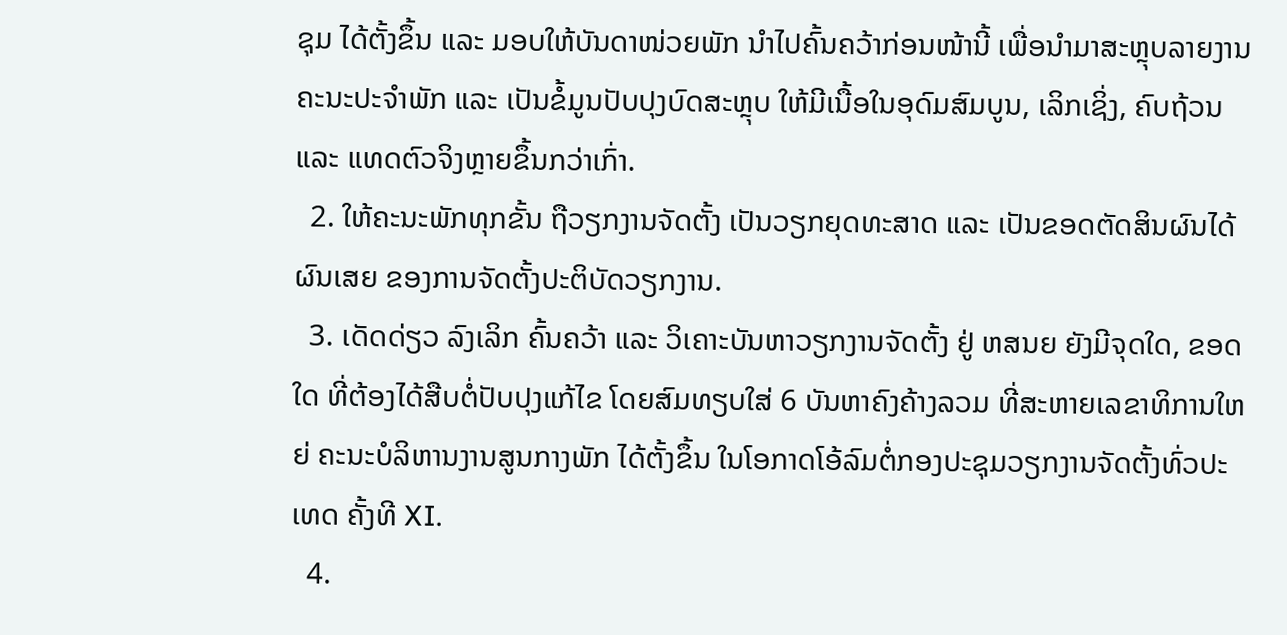ຊຸມ ໄດ້ຕັ້ງຂຶ້ນ ແລະ ມອບໃຫ້ບັນດາໜ່ວຍພັກ ນຳໄປຄົ້ນຄວ້າກ່ອນໜ້ານີ້ ເພື່ອນຳມາສະຫຼຸບລາຍງານຄະນະປະຈຳພັກ ແລະ ເປັນຂໍ້ມູນປັບປຸງບົດສະຫຼຸບ ໃຫ້ມີເນື້ອໃນອຸດົມສົມບູນ, ເລິກເຊິ່ງ, ຄົບຖ້ວນ ແລະ ແທດຕົວຈິງຫຼາຍຂຶ້ນກວ່າເກົ່າ.
  2. ໃຫ້ຄະນະພັກທຸກຂັ້ນ ຖືວຽກງານຈັດຕັ້ງ ເປັນວຽກຍຸດທະສາດ ແລະ ເປັນຂອດຕັດສິນຜົນໄດ້ຜົນເສຍ ຂອງການຈັດຕັ້ງປະຕິບັດວຽກງານ.
  3. ເດັດດ່ຽວ ລົງເລິກ ຄົ້ນຄວ້າ ແລະ ວິເຄາະບັນຫາວຽກງານຈັດຕັ້ງ ຢູ່ ຫສນຍ ຍັງມີຈຸດໃດ, ຂອດໃດ ທີ່ຕ້ອງໄດ້ສືບຕໍ່ປັບປຸງແກ້ໄຂ ໂດຍສົມທຽບໃສ່ 6 ບັນຫາຄົງຄ້າງລວມ ທີ່ສະຫາຍເລຂາທິການໃຫຍ່ ຄະນະບໍລິຫານງານສູນກາງພັກ ໄດ້ຕັ້ງຂຶ້ນ ໃນໂອກາດໂອ້ລົມຕໍ່ກອງປະຊຸມວຽກງານຈັດຕັ້ງທົ່ວປະເທດ ຄັ້ງທີ XI.
  4.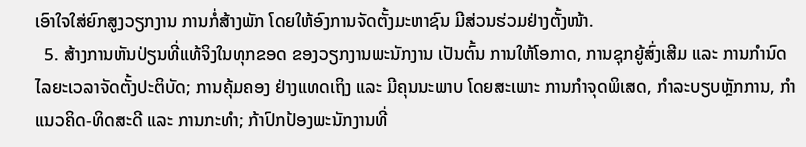ເອົາໃຈໃສ່ຍົກສູງວຽກງານ ການກໍ່ສ້າງພັກ ໂດຍໃຫ້ອົງການຈັດຕັ້ງມະຫາຊົນ ມີສ່ວນຮ່ວມຢ່າງຕັ້ງໜ້າ.
  5. ສ້າງການຫັນປ່ຽນທີ່ແທ້ຈິງໃນທຸກຂອດ ຂອງວຽກງານພະນັກງານ ເປັນຕົ້ນ ການໃຫ້ໂອກາດ, ການຊຸກຍູ້ສົ່ງເສີມ ແລະ ການກຳນົດໄລຍະເວລາຈັດຕັ້ງປະຕິບັດ; ການຄຸ້ມຄອງ ຢ່າງແທດເຖິງ ແລະ ມີຄຸນນະພາບ ໂດຍສະເພາະ ການກຳຈຸດພິເສດ, ກຳລະບຽບຫຼັກການ, ກຳແນວຄິດ-ທິດສະດີ ແລະ ການກະທຳ; ກ້າປົກປ້ອງພະນັກງານທີ່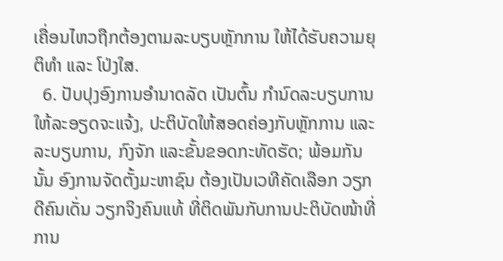ເຄື່ອນໄຫວຖືກຕ້ອງຕາມລະບຽບຫຼັກການ ໃຫ້ໄດ້ຮັບຄວາມຍຸຕິທຳ ແລະ ໂປ່ງໃສ.
  6. ປັບປຸງອົງການອຳນາດລັດ ເປັນຕົ້ນ ກຳນົດລະບຽບການໃຫ້ລະອຽດຈະແຈ້ງ, ປະຕິບັດໃຫ້ສອດຄ່ອງກັບຫຼັກການ ແລະ ລະບຽບການ, ກົງຈັກ ແລະຂັ້ນຂອດກະທັດຮັດ; ພ້ອມກັນນັ້ນ ອົງການຈັດຕັ້ງມະຫາຊົນ ຕ້ອງເປັນເວທີຄັດເລືອກ ວຽກດີຄົນເດັ່ນ ວຽກຈິງຄົນແທ້ ທີ່ຕິດພັນກັບການປະຕິບັດໜ້າທີ່ການ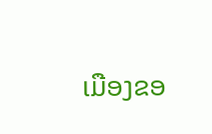ເມືອງຂອ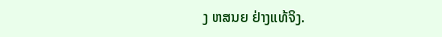ງ ຫສນຍ ຢ່າງແທ້ຈິງ.